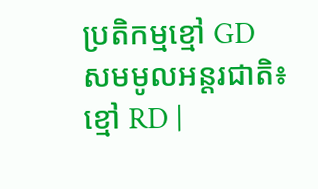ប្រតិកម្មខ្មៅ GD
សមមូលអន្តរជាតិ៖
ខ្មៅ RD |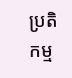ប្រតិកម្ម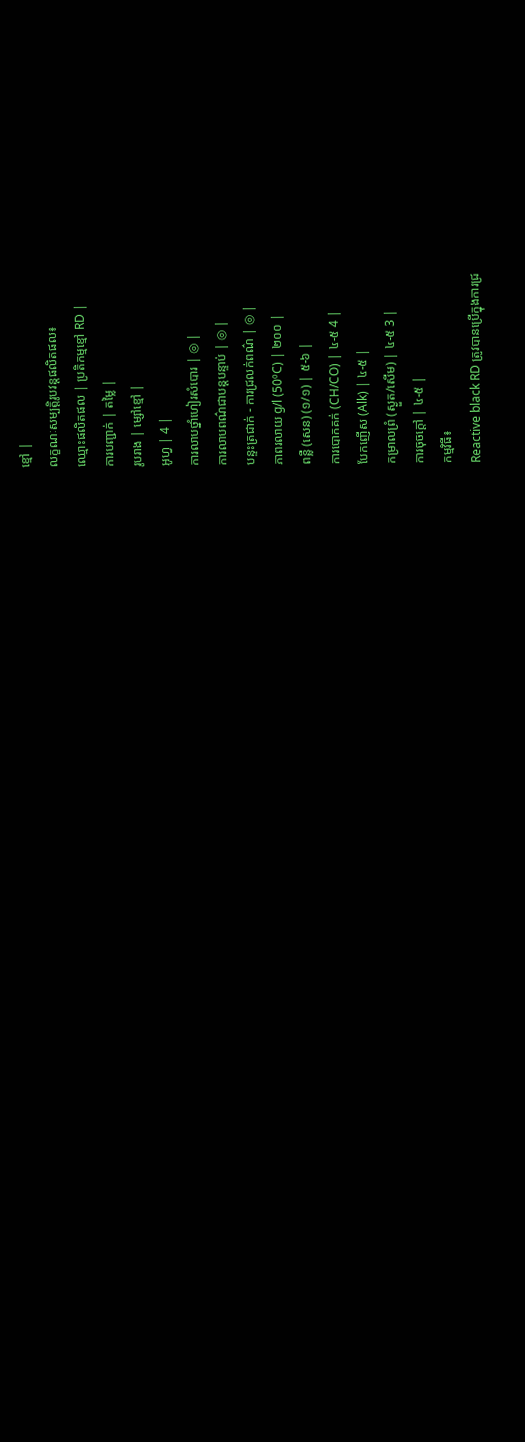ខ្មៅ |
លក្ខណៈសម្បត្តិរូបវន្តផលិតផល៖
ឈ្មោះផលិតផល | ប្រតិកម្មខ្មៅ RD |
ការបញ្ជាក់ | តម្លៃ |
រូបរាង | ម្សៅខ្មៅ |
អូហ្វ | 4 |
ការលាបថ្នាំហៀរសំបោរ | ◎ |
ការលាបពណ៌ជាបន្តបន្ទាប់ | ◎ |
បន្ទះត្រជាក់ - ការជ្រលក់ពណ៌ | ◎ |
ភាពរលាយ g/l (50ºC) | ២០០ |
ពន្លឺ (សេន) (១/១) | ៥-៦ |
ការបោកគក់ (CH/CO) | ៤-៥ 4 |
បែកញើស (Alk) | ៤-៥ |
កម្រាលព្រំ (ស្ងួត/សើម) | ៤-៥ 3 |
ការចុចក្តៅ | ៤-៥ |
កម្មវិធី៖
Reactive black RD ត្រូវបានប្រើក្នុងការជ្រ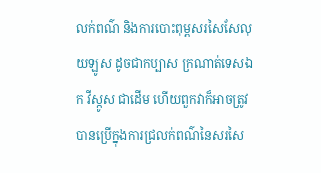លក់ពណ៌ និងការបោះពុម្ពសរសៃសែលុយឡូស ដូចជាកប្បាស ក្រណាត់ទេសឯក វីស្កូស ជាដើម ហើយពួកវាក៏អាចត្រូវបានប្រើក្នុងការជ្រលក់ពណ៌នៃសរសៃ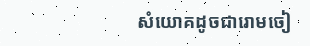សំយោគដូចជារោមចៀ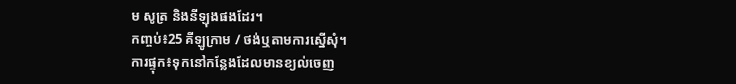ម សូត្រ និងនីឡុងផងដែរ។
កញ្ចប់៖25 គីឡូក្រាម / ថង់ឬតាមការស្នើសុំ។
ការផ្ទុក៖ទុកនៅកន្លែងដែលមានខ្យល់ចេញ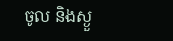ចូល និងស្ងួ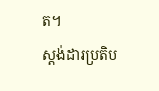ត។
ស្តង់ដារប្រតិប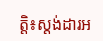ត្តិ៖ស្តង់ដារអ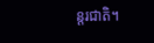ន្តរជាតិ។